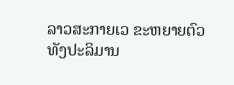ລາວສະກາຍເວ ຂະຫຍາຍຕົວທັງປະລິມານ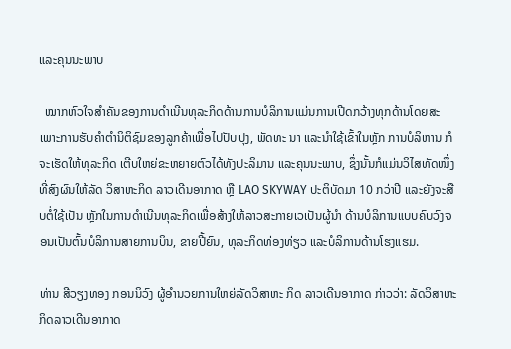ແລະຄຸນນະພາບ

  ໝາກຫົວໃຈສຳຄັນຂອງການດຳເນີນທຸລະກິດດ້ານການບໍລິການແມ່ນການເປີດກວ້າງທຸກດ້ານໂດຍສະເພາະການຮັບຄຳຕຳນິຕິຊົມຂອງລູກຄ້າເພື່ອໄປປັບປຸງ, ພັດທະ ນາ ແລະນຳໃຊ້ເຂົ້າໃນຫຼັກ ການບໍລິຫານ ກໍຈະເຮັດໃຫ້ທຸລະກິດ ເຕີບໃຫຍ່ຂະຫຍາຍຕົວໄດ້ທັງປະລິມານ ແລະຄຸນນະພາບ, ຊຶ່ງນັ້ນກໍແມ່ນວິໄສທັດໜຶ່ງທີ່ສົງຜົນໃຫ້ລັດ ວິສາຫະກິດ ລາວເດີນອາກາດ ຫຼື LAO SKYWAY ປະຕິບັດມາ 10 ກວ່າປີ ແລະຍັງຈະສືບຕໍ່ໃຊ້ເປັນ ຫຼັກໃນການດຳເນີນທຸລະກິດເພື່ອສ້າງໃຫ້ລາວສະກາຍເວເປັນຜູ້ນຳ ດ້ານບໍລິການແບບຄົບວົງຈອນເປັນຕົ້ນບໍລິການສາຍການບິນ, ຂາຍປີ້ຍົນ, ທຸລະກິດທ່ອງທ່ຽວ ແລະບໍລິການດ້ານໂຮງແຮມ.

ທ່ານ ສີວຽງທອງ ກອນນິວົງ ຜູ້ອຳນວຍການໃຫຍ່ລັດວິສາຫະ ກິດ ລາວເດີນອາກາດ ກ່າວວ່າ: ລັດວິສາຫະກິດລາວເດີນອາກາດ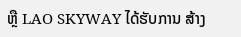ຫຼື LAO SKYWAY ໄດ້ຮັບການ ສ້າງ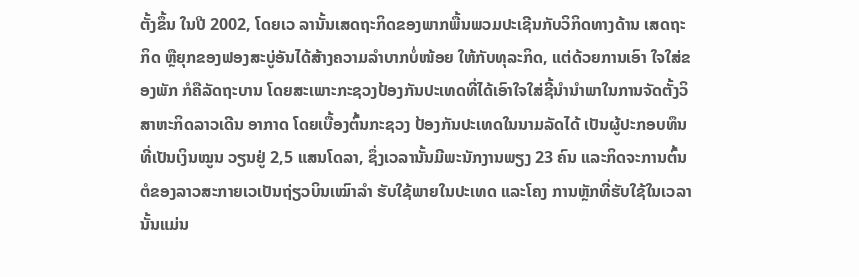ຕັ້ງຂຶ້ນ ໃນປີ 2002, ໂດຍເວ ລານັ້ນເສດຖະກິດຂອງພາກພື້ນພວມປະເຊີນກັບວິກິດທາງດ້ານ ເສດຖະກິດ ຫຼືຍຸກຂອງຟອງສະບູ່ອັນໄດ້ສ້າງຄວາມລຳບາກບໍ່ໜ້ອຍ ໃຫ້ກັບທຸລະກິດ, ແຕ່ດ້ວຍການເອົາ ໃຈໃສ່ຂອງພັກ ກໍຄືລັດຖະບານ ໂດຍສະເພາະກະຊວງປ້ອງກັນປະເທດທີ່ໄດ້ເອົາໃຈໃສ່ຊີ້ນຳນຳພາໃນການຈັດຕັ້ງວິສາຫະກິດລາວເດີນ ອາກາດ ໂດຍເບື້ອງຕົ້ນກະຊວງ ປ້ອງກັນປະເທດໃນນາມລັດໄດ້ ເປັນຜູ້ປະກອບທຶນທີ່ເປັນເງິນໝູນ ວຽນຢູ່ 2,5 ແສນໂດລາ, ຊຶ່ງເວລານັ້ນມີພະນັກງານພຽງ 23 ຄົນ ແລະກິດຈະການຕົ້ນຕໍຂອງລາວສະກາຍເວເປັນຖ່ຽວບິນເໝົາລຳ ຮັບໃຊ້ພາຍໃນປະເທດ ແລະໂຄງ ການຫຼັກທີ່ຮັບໃຊ້ໃນເວລານັ້ນແມ່ນ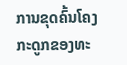ການຂຸດຄົ້ນໂຄງກະດູກຂອງທະ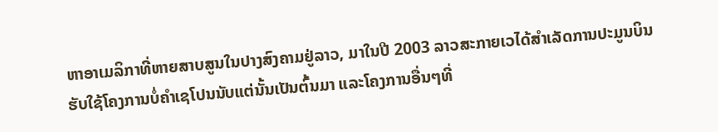ຫາອາເມລິກາທີ່ຫາຍສາບສູນໃນປາງສົງຄາມຢູ່ລາວ, ມາໃນປີ 2003 ລາວສະກາຍເວໄດ້ສຳເລັດການປະມູນບິນຮັບໃຊ້ໂຄງການບໍ່ຄຳເຊໂປນນັບແຕ່ນັ້ນເປັນຕົ້ນມາ ແລະໂຄງການອື່ນໆທີ່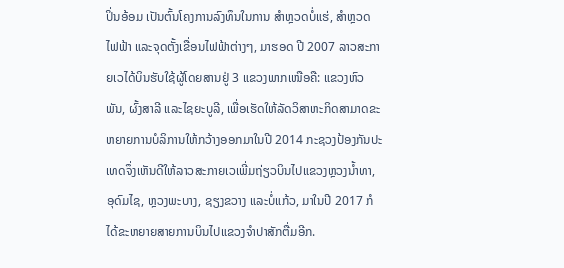ປິ່ນອ້ອມ ເປັນຕົ້ນໂຄງການລົງທຶນໃນການ ສຳຫຼວດບໍ່ແຮ່, ສຳຫຼວດໄຟຟ້າ ແລະຈຸດຕັ້ງເຂື່ອນໄຟຟ້າຕ່າງໆ, ມາຮອດ ປີ 2007 ລາວສະກາຍເວໄດ້ບິນຮັບໃຊ້ຜູ້ໂດຍສານຢູ່ 3 ແຂວງພາກເໜືອຄື: ແຂວງຫົວພັນ, ຜົ້ງສາລີ ແລະໄຊຍະບູລີ, ເພື່ອເຮັດໃຫ້ລັດວິສາຫະກິດສາມາດຂະຫຍາຍການບໍລິການໃຫ້ກວ້າງອອກມາໃນປີ 2014 ກະຊວງປ້ອງກັນປະເທດຈຶ່ງເຫັນດີໃຫ້ລາວສະກາຍເວເພີ່ມຖ່ຽວບິນໄປແຂວງຫຼວງນ້ຳທາ, ອຸດົມໄຊ, ຫຼວງພະບາງ, ຊຽງຂວາງ ແລະບໍ່ແກ້ວ, ມາໃນປີ 2017 ກໍໄດ້ຂະຫຍາຍສາຍການບິນໄປແຂວງຈຳປາສັກຕື່ມອີກ.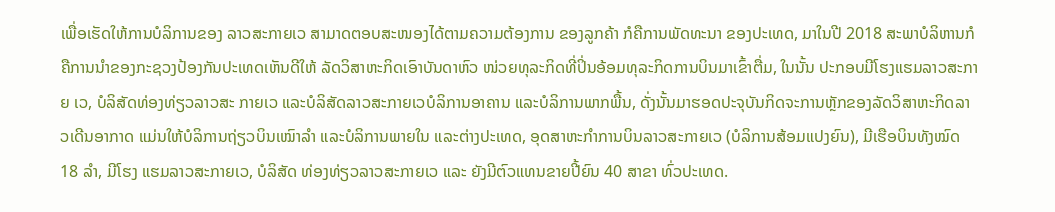ເພື່ອເຮັດໃຫ້ການບໍລິການຂອງ ລາວສະກາຍເວ ສາມາດຕອບສະໜອງໄດ້ຕາມຄວາມຕ້ອງການ ຂອງລູກຄ້າ ກໍຄືການພັດທະນາ ຂອງປະເທດ, ມາໃນປີ 2018 ສະພາບໍລິຫານກໍຄືການນຳຂອງກະຊວງປ້ອງກັນປະເທດເຫັນດີໃຫ້ ລັດວິສາຫະກິດເອົາບັນດາຫົວ ໜ່ວຍທຸລະກິດທີ່ປິ່ນອ້ອມທຸລະກິດການບິນມາເຂົ້າຕື່ມ, ໃນນັ້ນ ປະກອບມີໂຮງແຮມລາວສະກາຍ ເວ, ບໍລິສັດທ່ອງທ່ຽວລາວສະ ກາຍເວ ແລະບໍລິສັດລາວສະກາຍເວບໍລິການອາຄານ ແລະບໍລິການພາກພື້ນ, ດັ່ງນັ້ນມາຮອດປະຈຸບັນກິດຈະການຫຼັກຂອງລັດວິສາຫະກິດລາວເດີນອາກາດ ແມ່ນໃຫ້ບໍລິການຖ່ຽວບິນເໝົາລຳ ແລະບໍລິການພາຍໃນ ແລະຕ່າງປະເທດ, ອຸດສາຫະກຳການບິນລາວສະກາຍເວ (ບໍລິການສ້ອມແປງຍົນ), ມີເຮືອບິນທັງໝົດ 18 ລຳ, ມີໂຮງ ແຮມລາວສະກາຍເວ, ບໍລິສັດ ທ່ອງທ່ຽວລາວສະກາຍເວ ແລະ ຍັງມີຕົວແທນຂາຍປີ້ຍົນ 40 ສາຂາ ທົ່ວປະເທດ.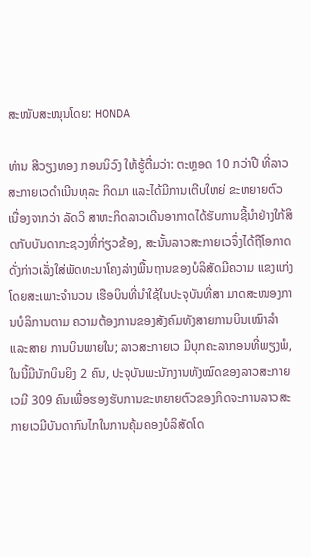ສະໜັບສະໜຸນໂດຍ: HONDA

ທ່ານ ສີວຽງທອງ ກອນນິວົງ ໃຫ້ຮູ້ຕື່ມວ່າ: ຕະຫຼອດ 10 ກວ່າປີ ທີ່ລາວສະກາຍເວດຳເນີນທຸລະ ກິດມາ ແລະໄດ້ມີການເຕີບໃຫຍ່ ຂະຫຍາຍຕົວ ເນື່ອງຈາກວ່າ ລັດວິ ສາຫະກິດລາວເດີນອາກາດໄດ້ຮັບການຊີ້ນຳຢ່າງໃກ້ສິດກັບບັນດາກະຊວງທີ່ກ່ຽວຂ້ອງ, ສະນັ້ນລາວສະກາຍເວຈຶ່ງໄດ້ຖືໂອກາດດັ່ງກ່າວເລັ່ງໃສ່ພັດທະນາໂຄງລ່າງພື້ນຖານຂອງບໍລິສັດມີຄວາມ ແຂງແກ່ງ ໂດຍສະເພາະຈຳນວນ ເຮືອບິນທີ່ນຳໃຊ້ໃນປະຈຸບັນທີ່ສາ ມາດສະໜອງການບໍລິການຕາມ ຄວາມຕ້ອງການຂອງສັງຄົມທັງສາຍການບິນເໝົາລຳ ແລະສາຍ ການບິນພາຍໃນ; ລາວສະກາຍເວ ມີບຸກຄະລາກອນທີ່ພຽງພໍ, ໃນນີ້ມີນັກບິນຍິງ 2 ຄົນ, ປະຈຸບັນພະນັກງານທັງໝົດຂອງລາວສະກາຍເວມີ 309 ຄົນເພື່ອຮອງຮັບການຂະຫຍາຍຕົວຂອງກິດຈະການລາວສະກາຍເວມີບັນດາກົນໄກໃນການຄຸ້ມຄອງບໍລິສັດໂດ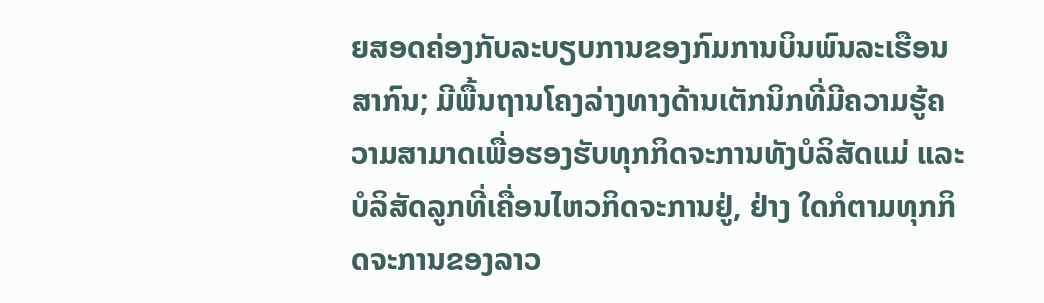ຍສອດຄ່ອງກັບລະບຽບການຂອງກົມການບິນພົນລະເຮືອນສາກົນ; ມີພື້ນຖານໂຄງລ່າງທາງດ້ານເຕັກນິກທີ່ມີຄວາມຮູ້ຄວາມສາມາດເພື່ອຮອງຮັບທຸກກິດຈະການທັງບໍລິສັດແມ່ ແລະບໍລິສັດລູກທີ່ເຄື່ອນໄຫວກິດຈະການຢູ່, ຢ່າງ ໃດກໍຕາມທຸກກິດຈະການຂອງລາວ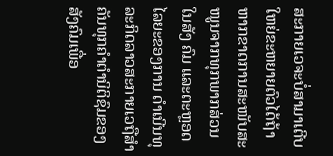ສະກາຍເວຈະບໍ່ສາມາເຕີບໃຫຍ່ຂະຫຍາຍຕົວໄດ້ຖ້າຫາກຂາດການສະໜັບສະໜູນຈາກທຸກພາກສ່ວນໃນສັງ ຄົມ ແລະຕະຫຼອດໄລຍະຂອງການ ດຳເນີນທຸລະກິດລາວສະກາຍເວຖືສຳຄັນທຸກຄຳຕຳນິຕິຊົມຂອງສັງຄົມເພື່ອ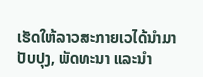ເຮັດໃຫ້ລາວສະກາຍເວໄດ້ນຳມາປັບປຸງ, ພັດທະນາ ແລະນຳ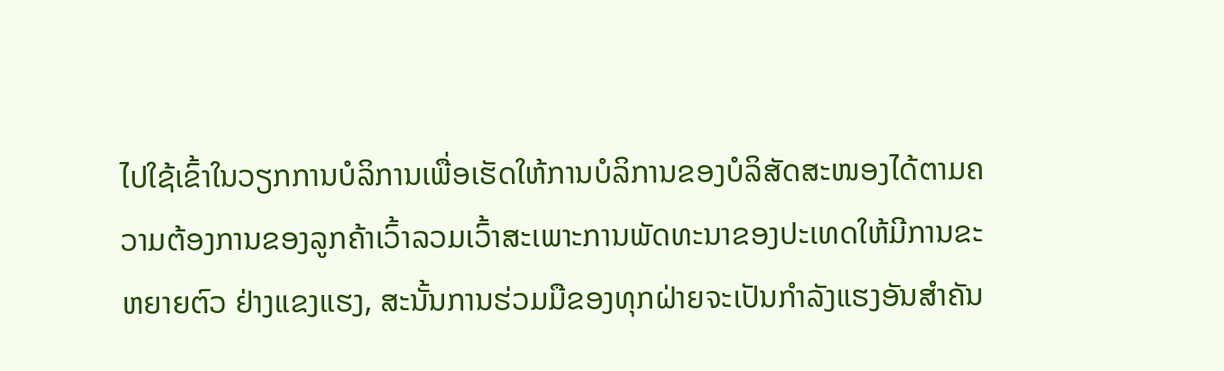ໄປໃຊ້ເຂົ້າໃນວຽກການບໍລິການເພື່ອເຮັດໃຫ້ການບໍລິການຂອງບໍລິສັດສະໜອງໄດ້ຕາມຄວາມຕ້ອງການຂອງລູກຄ້າເວົ້າລວມເວົ້າສະເພາະການພັດທະນາຂອງປະເທດໃຫ້ມີການຂະຫຍາຍຕົວ ຢ່າງແຂງແຮງ, ສະນັ້ນການຮ່ວມມືຂອງທຸກຝ່າຍຈະເປັນກຳລັງແຮງອັນສຳຄັນ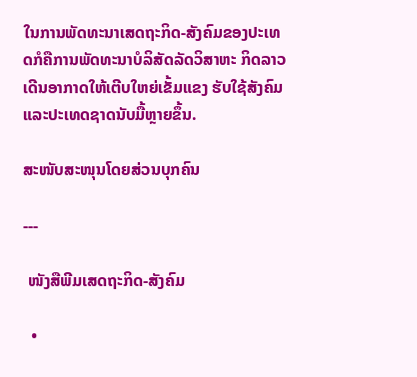ໃນການພັດທະນາເສດຖະກິດ-ສັງຄົມຂອງປະເທດກໍຄືການພັດທະນາບໍລິສັດລັດວິສາຫະ ກິດລາວເດີນອາກາດໃຫ້ເຕີບໃຫຍ່ເຂັ້ມແຂງ ຮັບໃຊ້ສັງຄົມ ແລະປະເທດຊາດນັບມື້ຫຼາຍຂຶ້ນ.

ສະໜັບສະໜຸນໂດຍສ່ວນບຸກຄົນ

---

 ໜັງສືພີມເສດຖະກິດ-ສັງຄົມ

  •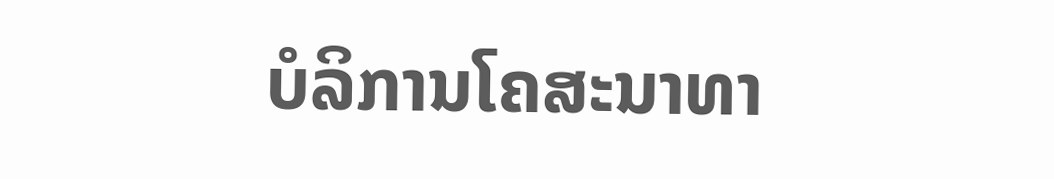ບໍລິການໂຄສະນາທາ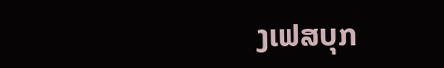ງເຟສບຸກ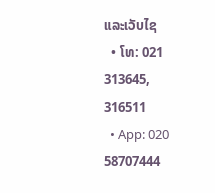ແລະເວັບໄຊ
  • ໂທ: 021 313645, 316511
  • App: 020 58707444